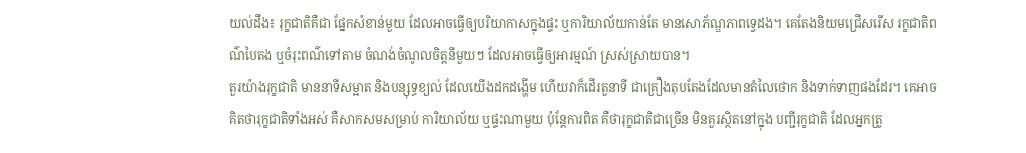យល់ដឹង៖ រុក្ខជាតិគឺជា ផ្នែកសំខាន់មួយ ដែលអាចធ្វើឲ្យបរិយាកាសក្នុងផ្ទះ ឬការិយាល័យកាន់តែ មានសោភ័ណ្ឌភាពទ្វេដង។ គេតែងនិយមជ្រើសរើស រក្ខជាតិពណ៌បៃតង ឬចំរុះពណ៌ទៅតាម ចំណង់ចំណូលចិត្តនីមួយៗ ដែលអាចធ្វើឲ្យអារម្មណ៍ ស្រស់ស្រាយបាន។
តួរយ៉ាងរុក្ខជាតិ មាននាទីសម្អាត និងបន្សុទ្ធខ្យល់ ដែលយើងដកដង្ហើម ហើយវាក៏ដើរតួនាទី ជាគ្រឿងតុបតែងដែលមានតំលៃថោក និងទាក់ទាញផងដែរ។ គេអាចគិតថារុក្ខជាតិទាំងអស់ គឺសាកសមសម្រាប់ ការិយាល័យ ឬផ្ទះណាមួយ ប៉ុន្តែការពិត គឺថារុក្ខជាតិជាច្រើន មិនគួរស្ថិតនៅក្នុង បញ្ជីរុក្ខជាតិ ដែលអ្នកត្រូ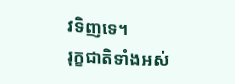វទិញទេ។
រុក្ខជាតិទាំងអស់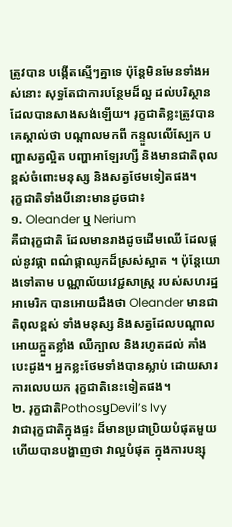ត្រូវបាន បង្កើតស្មើៗគ្នាទេ ប៉ុន្តែមិនមែនទាំងអស់នោះ សុទ្ធតែជាការបន្ថែមដ៏ល្អ ដល់បរិស្ថានដែលបានសាងសង់ឡើយ។ រុក្ខជាតិខ្លះត្រូវបានគេស្គាល់ថា បណ្តាលមកពី កន្ទួលលើស្បែក បញ្ហាសត្វល្អិត បញ្ហាអាឡែរហ្សី និងមានជាតិពុល ខ្ពស់ចំពោះមនុស្ស និងសត្វថែមទៀតផង។
រុក្ខជាតិទាំងបីនោះមានដូចជា៖
១. Oleander ឬ Nerium
គឺជារុក្ខជាតិ ដែលមានរាងដូចដើមឈើ ដែលផ្តល់នូវផ្កា ពណ៌ផ្កាឈូកដ៏ស្រស់ស្អាត ។ ប៉ុន្តែយោងទៅតាម បណ្ណាល័យវេជ្ជសាស្រ្ត របស់សហរដ្ឋអាមេរិក បានអោយដឹងថា Oleander មានជាតិពុលខ្ពស់ ទាំងមនុស្ស និងសត្វដែលបណ្តាលអោយក្អួតខ្លាំង ឈឺក្បាល និងរហូតដល់ គាំងបេះដូង។ អ្នកខ្លះថែមទាំងបានស្លាប់ ដោយសារការលេបយក រុក្ខជាតិនេះទៀតផង។
២. រុក្ខជាតិPothosឫDevil’s Ivy
វាជារុក្ខជាតិក្នុងផ្ទះ ដ៏មានប្រជាប្រិយបំផុតមួយ ហើយបានបង្ហាញថា វាល្អបំផុត ក្នុងការបន្សុ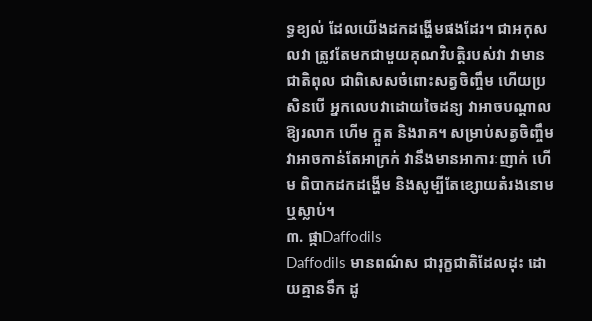ទ្ធខ្យល់ ដែលយើងដកដង្ហើមផងដែរ។ ជាអកុសលវា ត្រូវតែមកជាមួយគុណវិបត្តិរបស់វា វាមានជាតិពុល ជាពិសេសចំពោះសត្វចិញ្ចឹម ហើយប្រសិនបើ អ្នកលេបវាដោយចៃដន្យ វាអាចបណ្តាលឱ្យរលាក ហើម ក្អួត និងរាគ។ សម្រាប់សត្វចិញ្ចឹម វាអាចកាន់តែអាក្រក់ វានឹងមានអាការៈញាក់ ហើម ពិបាកដកដង្ហើម និងសូម្បីតែខ្សោយតំរងនោម ឬស្លាប់។
៣. ផ្កាDaffodils
Daffodils មានពណ៌ស ជារុក្ខជាតិដែលដុះ ដោយគ្មានទឹក ដូ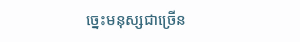ច្នេះមនុស្សជាច្រើន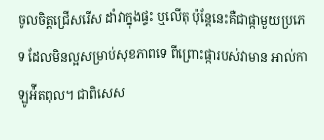ចូលចិត្តជ្រើសរើស ដាំវាក្នុងផ្ទះ ឬលើតុ ប៉ុន្តែនេះគឺជាផ្កាមួយប្រភេទ ដែលមិនល្អសម្រាប់សុខភាពទេ ពីព្រោះផ្ការបស់វាមាន អាល់កាឡូអ៉ីតពុល។ ជាពិសេស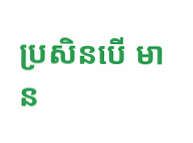ប្រសិនបើ មាន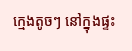ក្មេងតូចៗ នៅក្នុងផ្ទះ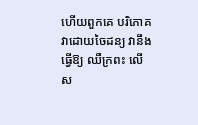ហើយពួកគេ បរិភោគវាដោយចៃដន្យ វានឹងធ្វើឱ្យ ឈឺក្រពះ លើស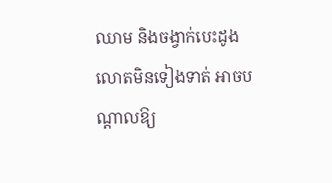ឈាម និងចង្វាក់បេះដូងលោតមិនទៀងទាត់ អាចបណ្តាលឱ្យ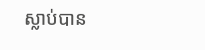ស្លាប់បាន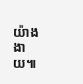យ៉ាងងាយ៕